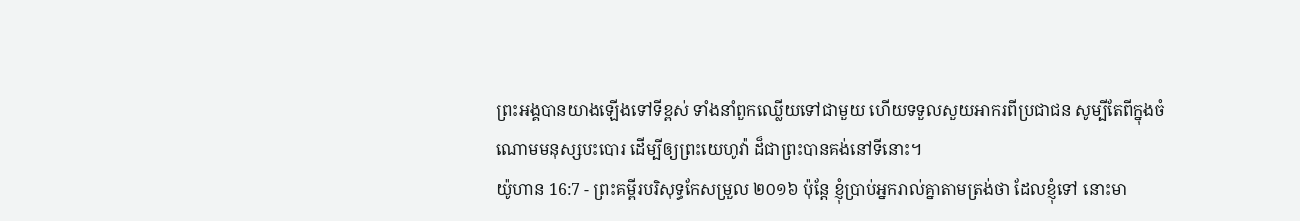ព្រះអង្គបានយាងឡើងទៅទីខ្ពស់ ទាំងនាំពួកឈ្លើយទៅជាមួយ ហើយទទួលសួយអាករពីប្រជាជន សូម្បីតែពីក្នុងចំណោមមនុស្សបះបោរ ដើម្បីឲ្យព្រះយេហូវ៉ា ដ៏ជាព្រះបានគង់នៅទីនោះ។
យ៉ូហាន 16:7 - ព្រះគម្ពីរបរិសុទ្ធកែសម្រួល ២០១៦ ប៉ុន្តែ ខ្ញុំប្រាប់អ្នករាល់គ្នាតាមត្រង់ថា ដែលខ្ញុំទៅ នោះមា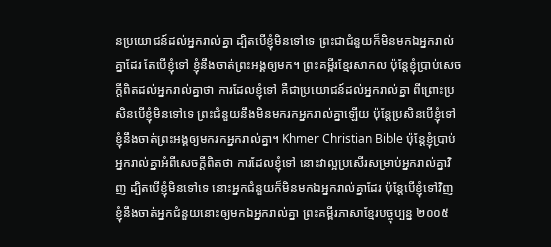នប្រយោជន៍ដល់អ្នករាល់គ្នា ដ្បិតបើខ្ញុំមិនទៅទេ ព្រះជាជំនួយក៏មិនមកឯអ្នករាល់គ្នាដែរ តែបើខ្ញុំទៅ ខ្ញុំនឹងចាត់ព្រះអង្គឲ្យមក។ ព្រះគម្ពីរខ្មែរសាកល ប៉ុន្តែខ្ញុំប្រាប់សេចក្ដីពិតដល់អ្នករាល់គ្នាថា ការដែលខ្ញុំទៅ គឺជាប្រយោជន៍ដល់អ្នករាល់គ្នា ពីព្រោះប្រសិនបើខ្ញុំមិនទៅទេ ព្រះជំនួយនឹងមិនមករកអ្នករាល់គ្នាឡើយ ប៉ុន្តែប្រសិនបើខ្ញុំទៅ ខ្ញុំនឹងចាត់ព្រះអង្គឲ្យមករកអ្នករាល់គ្នា។ Khmer Christian Bible ប៉ុន្ដែខ្ញុំប្រាប់អ្នករាល់គ្នាអំពីសេចក្ដីពិតថា ការដែលខ្ញុំទៅ នោះវាល្អប្រសើរសម្រាប់អ្នករាល់គ្នាវិញ ដ្បិតបើខ្ញុំមិនទៅទេ នោះអ្នកជំនួយក៏មិនមកឯអ្នករាល់គ្នាដែរ ប៉ុន្ដែបើខ្ញុំទៅវិញ ខ្ញុំនឹងចាត់អ្នកជំនួយនោះឲ្យមកឯអ្នករាល់គ្នា ព្រះគម្ពីរភាសាខ្មែរបច្ចុប្បន្ន ២០០៥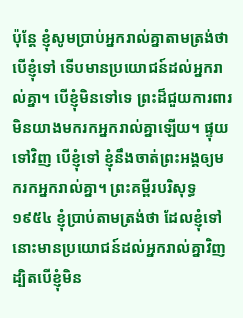ប៉ុន្តែ ខ្ញុំសូមប្រាប់អ្នករាល់គ្នាតាមត្រង់ថា បើខ្ញុំទៅ ទើបមានប្រយោជន៍ដល់អ្នករាល់គ្នា។ បើខ្ញុំមិនទៅទេ ព្រះដ៏ជួយការពារ មិនយាងមករកអ្នករាល់គ្នាឡើយ។ ផ្ទុយទៅវិញ បើខ្ញុំទៅ ខ្ញុំនឹងចាត់ព្រះអង្គឲ្យមករកអ្នករាល់គ្នា។ ព្រះគម្ពីរបរិសុទ្ធ ១៩៥៤ ខ្ញុំប្រាប់តាមត្រង់ថា ដែលខ្ញុំទៅ នោះមានប្រយោជន៍ដល់អ្នករាល់គ្នាវិញ ដ្បិតបើខ្ញុំមិន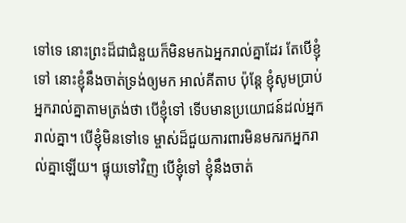ទៅទេ នោះព្រះដ៏ជាជំនួយក៏មិនមកឯអ្នករាល់គ្នាដែរ តែបើខ្ញុំទៅ នោះខ្ញុំនឹងចាត់ទ្រង់ឲ្យមក អាល់គីតាប ប៉ុន្ដែ ខ្ញុំសូមប្រាប់អ្នករាល់គ្នាតាមត្រង់ថា បើខ្ញុំទៅ ទើបមានប្រយោជន៍ដល់អ្នករាល់គ្នា។ បើខ្ញុំមិនទៅទេ ម្ចាស់ដ៏ជួយការពារមិនមករកអ្នករាល់គ្នាឡើយ។ ផ្ទុយទៅវិញ បើខ្ញុំទៅ ខ្ញុំនឹងចាត់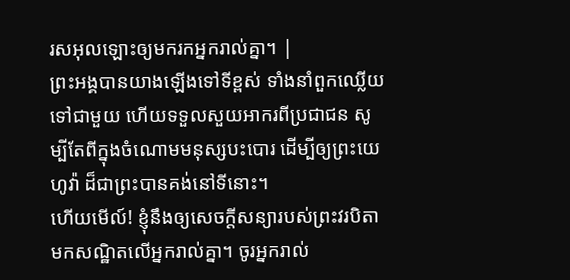រសអុលឡោះឲ្យមករកអ្នករាល់គ្នា។ |
ព្រះអង្គបានយាងឡើងទៅទីខ្ពស់ ទាំងនាំពួកឈ្លើយទៅជាមួយ ហើយទទួលសួយអាករពីប្រជាជន សូម្បីតែពីក្នុងចំណោមមនុស្សបះបោរ ដើម្បីឲ្យព្រះយេហូវ៉ា ដ៏ជាព្រះបានគង់នៅទីនោះ។
ហើយមើល៍! ខ្ញុំនឹងឲ្យសេចក្តីសន្យារបស់ព្រះវរបិតា មកសណ្ឋិតលើអ្នករាល់គ្នា។ ចូរអ្នករាល់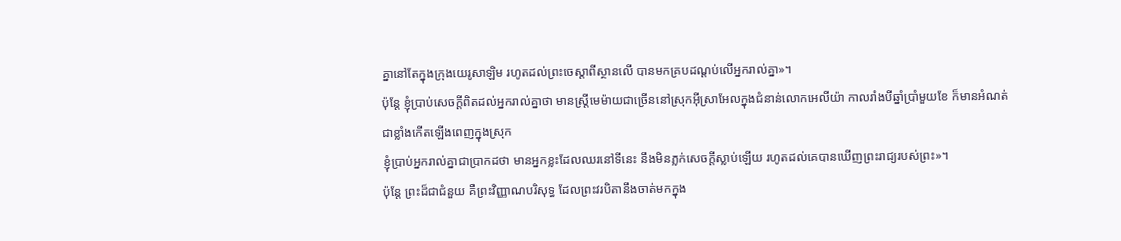គ្នានៅតែក្នុងក្រុងយេរូសាឡិម រហូតដល់ព្រះចេស្តាពីស្ថានលើ បានមកគ្របដណ្តប់លើអ្នករាល់គ្នា»។
ប៉ុន្ដែ ខ្ញុំប្រាប់សេចក្ដីពិតដល់អ្នករាល់គ្នាថា មានស្ត្រីមេម៉ាយជាច្រើននៅស្រុកអ៊ីស្រាអែលក្នុងជំនាន់លោកអេលីយ៉ា កាលរាំងបីឆ្នាំប្រាំមួយខែ ក៏មានអំណត់ជាខ្លាំងកើតឡើងពេញក្នុងស្រុក
ខ្ញុំប្រាប់អ្នករាល់គ្នាជាប្រាកដថា មានអ្នកខ្លះដែលឈរនៅទីនេះ នឹងមិនភ្លក់សេចក្តីស្លាប់ឡើយ រហូតដល់គេបានឃើញព្រះរាជ្យរបស់ព្រះ»។
ប៉ុន្តែ ព្រះដ៏ជាជំនួយ គឺព្រះវិញ្ញាណបរិសុទ្ធ ដែលព្រះវរបិតានឹងចាត់មកក្នុង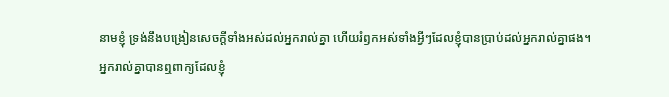នាមខ្ញុំ ទ្រង់នឹងបង្រៀនសេចក្ដីទាំងអស់ដល់អ្នករាល់គ្នា ហើយរំឭកអស់ទាំងអ្វីៗដែលខ្ញុំបានប្រាប់ដល់អ្នករាល់គ្នាផង។
អ្នករាល់គ្នាបានឮពាក្យដែលខ្ញុំ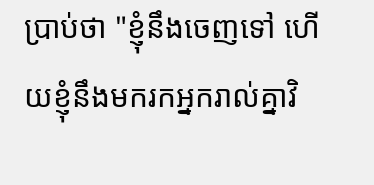ប្រាប់ថា "ខ្ញុំនឹងចេញទៅ ហើយខ្ញុំនឹងមករកអ្នករាល់គ្នាវិ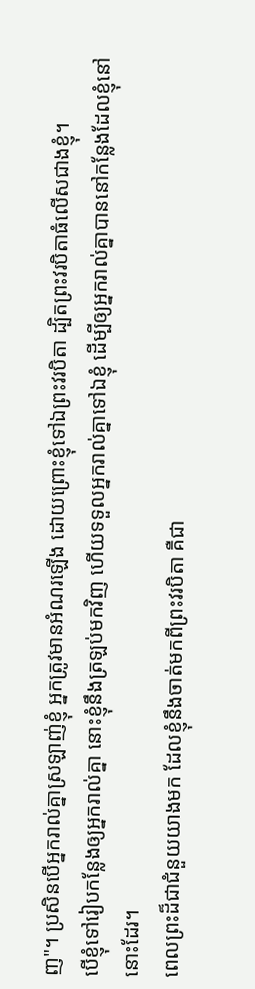ញ"។ ប្រសិនបើអ្នករាល់គ្នាស្រឡាញ់ខ្ញុំ អ្នកត្រូវមានអំណរឡើង ដោយព្រោះខ្ញុំទៅឯព្រះវរបិតា ដ្បិតព្រះវរបិតាធំលើសជាងខ្ញុំ។
បើខ្ញុំទៅរៀបកន្លែងឲ្យអ្នករាល់គ្នា នោះខ្ញុំនឹងត្រឡប់មកវិញ ហើយទទួលអ្នករាល់គ្នាទៅឯខ្ញុំ ដើម្បីឲ្យអ្នករាល់គ្នាបាននៅកន្លែងដែលខ្ញុំនៅនោះដែរ។
ពេលព្រះដ៏ជាជំនួយយាងមក ដែលខ្ញុំនឹងចាត់មកពីព្រះវរបិតា គឺជា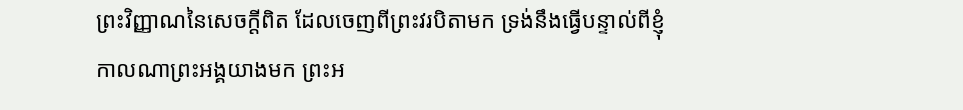ព្រះវិញ្ញាណនៃសេចក្តីពិត ដែលចេញពីព្រះវរបិតាមក ទ្រង់នឹងធ្វើបន្ទាល់ពីខ្ញុំ
កាលណាព្រះអង្គយាងមក ព្រះអ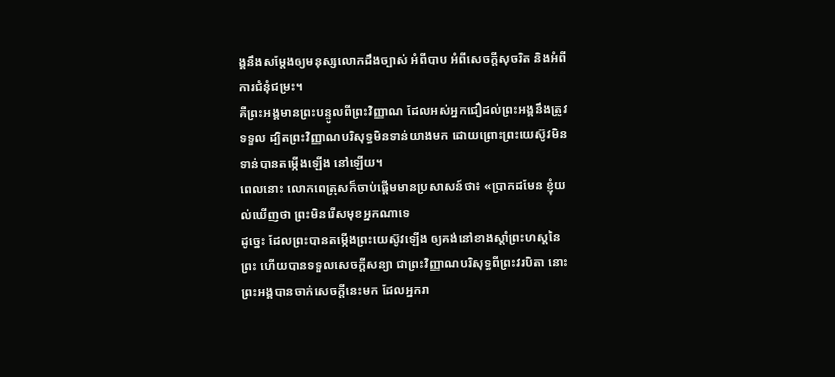ង្គនឹងសម្តែងឲ្យមនុស្សលោកដឹងច្បាស់ អំពីបាប អំពីសេចក្តីសុចរិត និងអំពីការជំនុំជម្រះ។
គឺព្រះអង្គមានព្រះបន្ទូលពីព្រះវិញ្ញាណ ដែលអស់អ្នកជឿដល់ព្រះអង្គនឹងត្រូវទទួល ដ្បិតព្រះវិញ្ញាណបរិសុទ្ធមិនទាន់យាងមក ដោយព្រោះព្រះយេស៊ូវមិនទាន់បានតម្កើងឡើង នៅឡើយ។
ពេលនោះ លោកពេត្រុសក៏ចាប់ផ្តើមមានប្រសាសន៍ថា៖ «ប្រាកដមែន ខ្ញុំយល់ឃើញថា ព្រះមិនរើសមុខអ្នកណាទេ
ដូច្នេះ ដែលព្រះបានតម្កើងព្រះយេស៊ូវឡើង ឲ្យគង់នៅខាងស្តាំព្រះហស្តនៃព្រះ ហើយបានទទួលសេចក្តីសន្យា ជាព្រះវិញ្ញាណបរិសុទ្ធពីព្រះវរបិតា នោះព្រះអង្គបានចាក់សេចក្តីនេះមក ដែលអ្នករា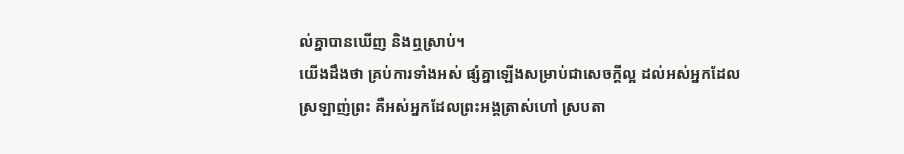ល់គ្នាបានឃើញ និងឮស្រាប់។
យើងដឹងថា គ្រប់ការទាំងអស់ ផ្សំគ្នាឡើងសម្រាប់ជាសេចក្តីល្អ ដល់អស់អ្នកដែលស្រឡាញ់ព្រះ គឺអស់អ្នកដែលព្រះអង្គត្រាស់ហៅ ស្របតា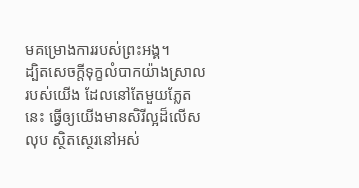មគម្រោងការរបស់ព្រះអង្គ។
ដ្បិតសេចក្តីទុក្ខលំបាកយ៉ាងស្រាលរបស់យើង ដែលនៅតែមួយភ្លែតនេះ ធ្វើឲ្យយើងមានសិរីល្អដ៏លើសលុប ស្ថិតស្ថេរនៅអស់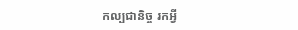កល្បជានិច្ច រកអ្វី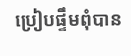ប្រៀបផ្ទឹមពុំបាន